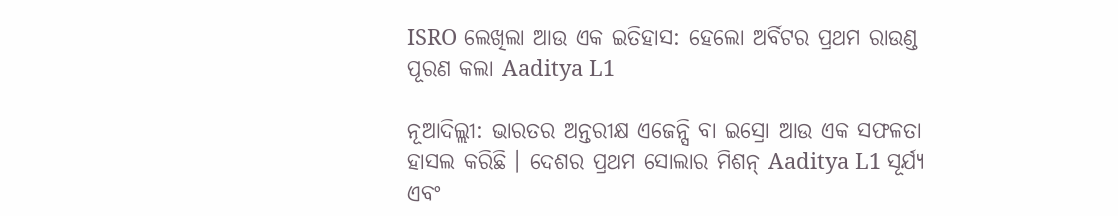ISRO ଲେଖିଲା ଆଉ ଏକ ଇତିହାସ: ହେଲୋ ଅର୍ବିଟର ପ୍ରଥମ ରାଉଣ୍ଡ ପୂରଣ କଲା Aaditya L1

ନୂଆଦିଲ୍ଲୀ: ଭାରତର ଅନ୍ତରୀକ୍ଷ ଏଜେନ୍ସି ବା ଇସ୍ରୋ ଆଉ ଏକ ସଫଳତା ହାସଲ କରିଛି । ଦେଶର ପ୍ରଥମ ସୋଲାର ମିଶନ୍ Aaditya L1 ସୂର୍ଯ୍ୟ ଏବଂ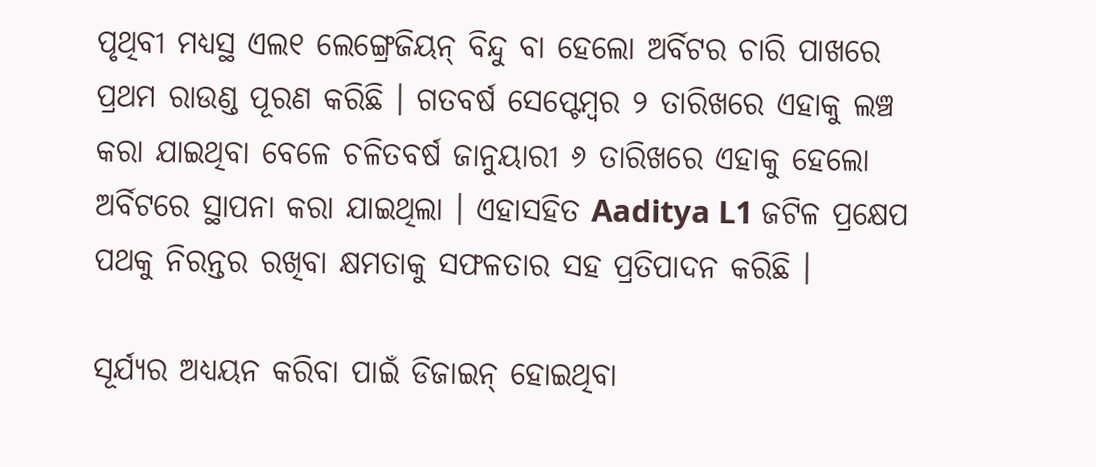ପୃଥିବୀ ମଧ୍ୟସ୍ଥ ଏଲ୧ ଲେଙ୍ଗ୍ରେଜିୟନ୍ ବିନ୍ଦୁ ବା ହେଲୋ ଅର୍ବିଟର ଚାରି ପାଖରେ ପ୍ରଥମ ରାଉଣ୍ଡ ପୂରଣ କରିଛି । ଗତବର୍ଷ ସେପ୍ଟେମ୍ବର ୨ ତାରିଖରେ ଏହାକୁ ଲଞ୍ଚ କରା ଯାଇଥିବା ବେଳେ ଚଳିତବର୍ଷ ଜାନୁୟାରୀ ୬ ତାରିଖରେ ଏହାକୁ ହେଲୋ ଅର୍ବିଟରେ ସ୍ଥାପନା କରା ଯାଇଥିଲା । ଏହାସହିତ Aaditya L1 ଜଟିଳ ପ୍ରକ୍ଷେପ ପଥକୁ ନିରନ୍ତର ରଖିବା କ୍ଷମତାକୁ ସଫଳତାର ସହ ପ୍ରତିପାଦନ କରିଛି ।

ସୂର୍ଯ୍ୟର ଅଧ୍ୟୟନ କରିବା ପାଇଁ ଡିଜାଇନ୍ ହୋଇଥିବା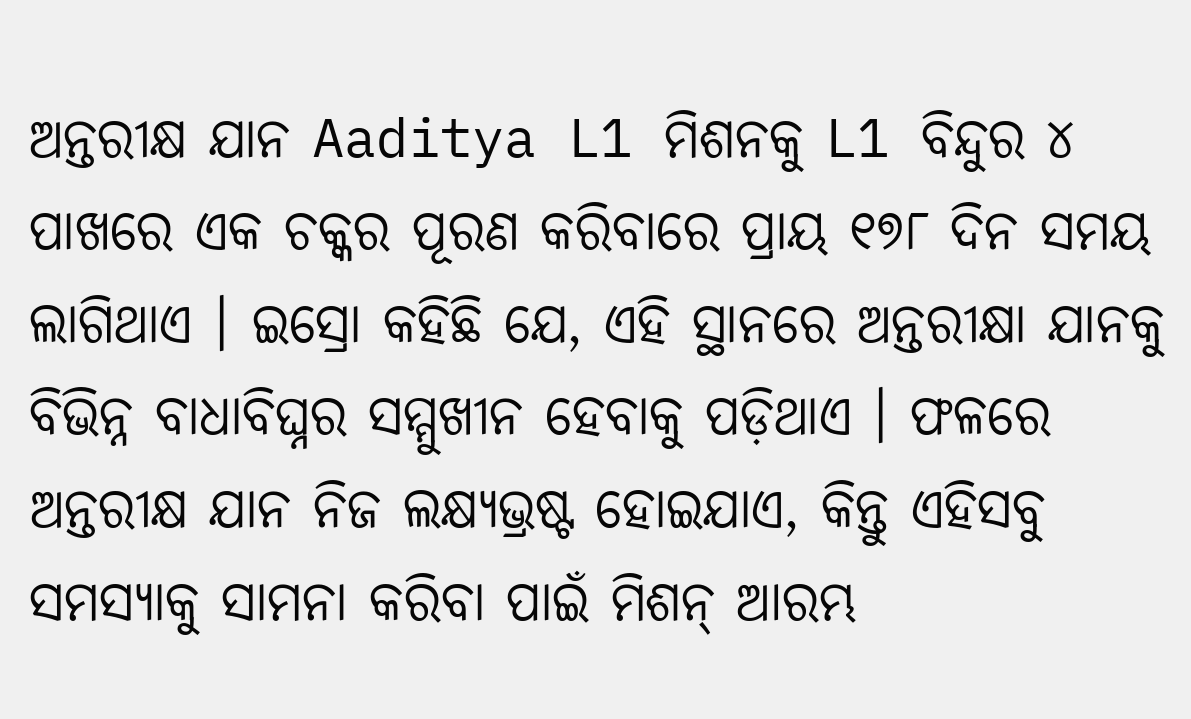ଅନ୍ତରୀକ୍ଷ ଯାନ Aaditya L1 ମିଶନକୁ L1 ବିନ୍ଦୁର ୪ ପାଖରେ ଏକ ଚକ୍କର ପୂରଣ କରିବାରେ ପ୍ରାୟ ୧୭୮ ଦିନ ସମୟ ଲାଗିଥାଏ । ଇସ୍ରୋ କହିଛି ଯେ, ଏହି ସ୍ଥାନରେ ଅନ୍ତରୀକ୍ଷା ଯାନକୁ ବିଭିନ୍ନ ବାଧାବିଘ୍ନର ସମ୍ମୁଖୀନ ହେବାକୁ ପଡ଼ିଥାଏ । ଫଳରେ ଅନ୍ତରୀକ୍ଷ ଯାନ ନିଜ ଲକ୍ଷ୍ୟଭ୍ରଷ୍ଟ ହୋଇଯାଏ, କିନ୍ତୁ ଏହିସବୁ ସମସ୍ୟାକୁ ସାମନା କରିବା ପାଇଁ ମିଶନ୍ ଆରମ୍ଭ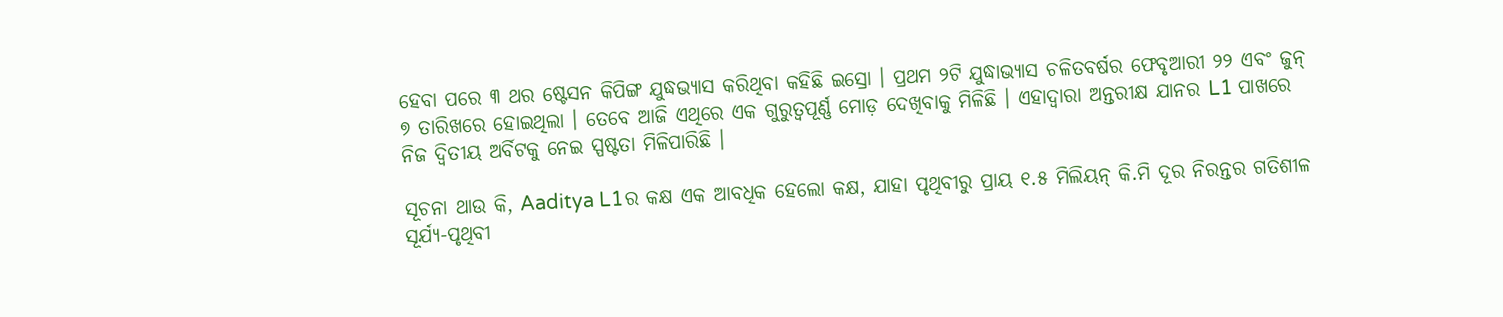ହେବା ପରେ ୩ ଥର ଷ୍ଟେସନ କିପିଙ୍ଗ ଯୁଦ୍ଧଭ୍ୟାସ କରିଥିବା କହିଛି ଇସ୍ରୋ । ପ୍ରଥମ ୨ଟି ଯୁଦ୍ଧାଭ୍ୟାସ ଚଳିତବର୍ଷର ଫେବୃଆରୀ ୨୨ ଏବଂ ଜୁନ୍ ୭ ତାରିଖରେ ହୋଇଥିଲା । ତେବେ ଆଜି ଏଥିରେ ଏକ ଗୁରୁତ୍ୱପୂର୍ଣ୍ଣ ମୋଡ଼ ଦେଖିବାକୁ ମିଳିଛି । ଏହାଦ୍ୱାରା ଅନ୍ତରୀକ୍ଷ ଯାନର L1 ପାଖରେ ନିଜ ଦ୍ୱିତୀୟ ଅର୍ବିଟକୁ ନେଇ ସ୍ପଷ୍ଟତା ମିଳିପାରିଛି ।

ସୂଚନା ଥାଉ କି, Aaditya L1ର କକ୍ଷ ଏକ ଆବଧିକ ହେଲୋ କକ୍ଷ, ଯାହା ପୃଥିବୀରୁ ପ୍ରାୟ ୧.୫ ମିଲିୟନ୍ କି.ମି ଦୂର ନିରନ୍ତର ଗତିଶୀଳ ସୂର୍ଯ୍ୟ-ପୃଥିବୀ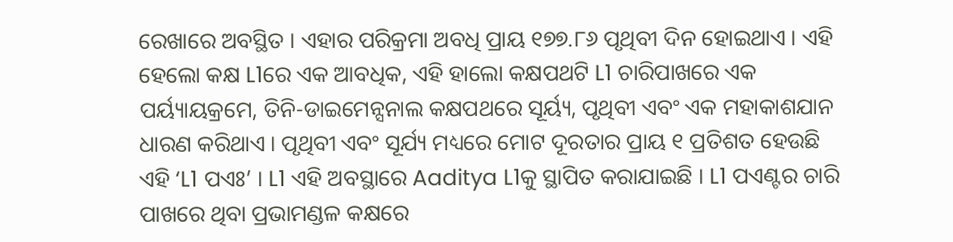ରେଖାରେ ଅବସ୍ଥିତ । ଏହାର ପରିକ୍ରମା ଅବଧି ପ୍ରାୟ ୧୭୭.୮୬ ପୃଥିବୀ ଦିନ ହୋଇଥାଏ । ଏହି ହେଲୋ କକ୍ଷ L1ରେ ଏକ ଆବଧିକ, ଏହି ହାଲୋ କକ୍ଷପଥଟି L1 ଚାରିପାଖରେ ଏକ ପର୍ୟ୍ୟାୟକ୍ରମେ, ତିନି-ଡାଇମେନ୍ସନାଲ କକ୍ଷପଥରେ ସୂର୍ୟ୍ୟ, ପୃଥିବୀ ଏବଂ ଏକ ମହାକାଶଯାନ ଧାରଣ କରିଥାଏ । ପୃଥିବୀ ଏବଂ ସୂର୍ଯ୍ୟ ମଧ୍ୟରେ ମୋଟ ଦୂରତାର ପ୍ରାୟ ୧ ପ୍ରତିଶତ ହେଉଛି ଏହି ‘L1 ପଏଃ’ । L1 ଏହି ଅବସ୍ଥାରେ Aaditya L1କୁ ସ୍ଥାପିତ କରାଯାଇଛି । L1 ପଏଣ୍ଟର ଚାରି ପାଖରେ ଥିବା ପ୍ରଭାମଣ୍ଡଳ କକ୍ଷରେ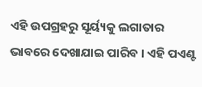ଏହି ଉପଗ୍ରହରୁ ସୂର୍ୟ୍ୟକୁ ଲଗାତାର ଭାବରେ ଦେଖାଯାଇ ପାରିବ । ଏହି ପଏଣ୍ଟ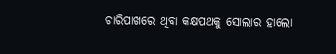ଚାରିପାଖରେ ଥିବା କକ୍ଷପଥକୁ ସୋଲାର ହାଲୋ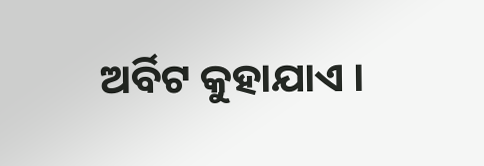ଅର୍ବିଟ କୁହାଯାଏ ।